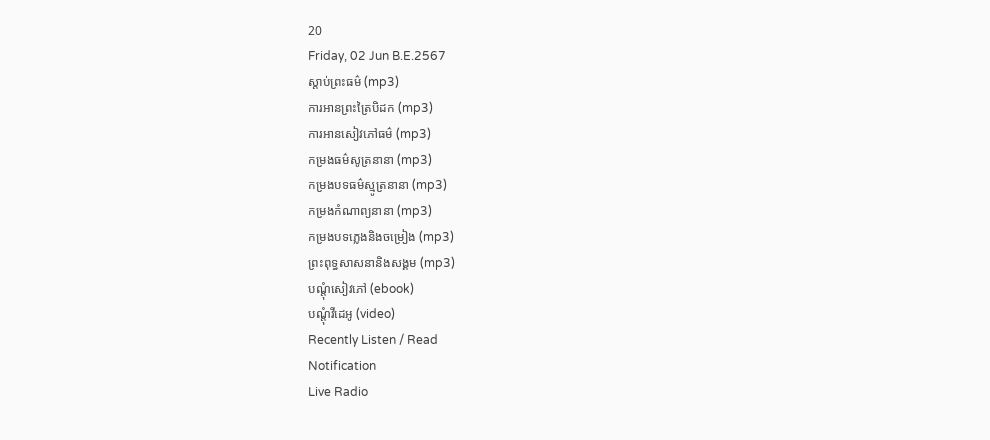20
Friday, 02 Jun B.E.2567
ស្តាប់ព្រះធម៌ (mp3)
ការអានព្រះត្រៃបិដក (mp3)
ការអានសៀវភៅធម៌ (mp3)
កម្រងធម៌សូត្រនានា (mp3)
កម្រងបទធម៌ស្មូត្រនានា (mp3)
កម្រងកំណាព្យនានា (mp3)
កម្រងបទភ្លេងនិងចម្រៀង (mp3)
ព្រះពុទ្ធសាសនានិងសង្គម (mp3)
បណ្តុំសៀវភៅ (ebook)
បណ្តុំវីដេអូ (video)
Recently Listen / Read
Notification
Live Radio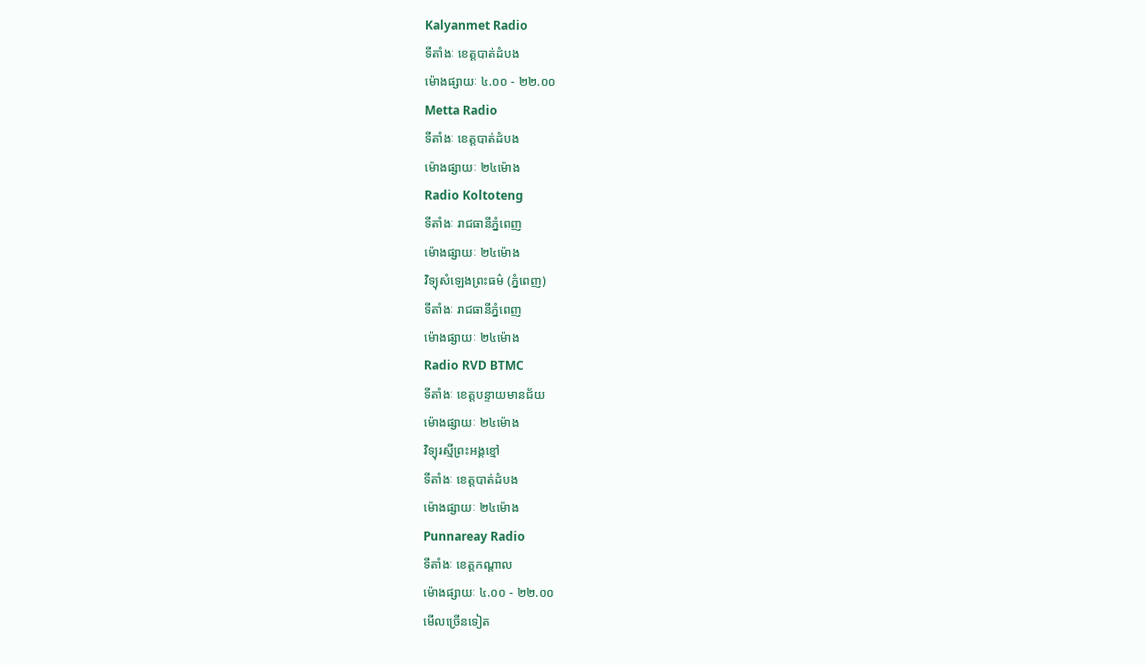Kalyanmet Radio
ទីតាំងៈ ខេត្តបាត់ដំបង
ម៉ោងផ្សាយៈ ៤.០០ - ២២.០០
Metta Radio
ទីតាំងៈ ខេត្តបាត់ដំបង
ម៉ោងផ្សាយៈ ២៤ម៉ោង
Radio Koltoteng
ទីតាំងៈ រាជធានីភ្នំពេញ
ម៉ោងផ្សាយៈ ២៤ម៉ោង
វិទ្យុសំឡេងព្រះធម៌ (ភ្នំពេញ)
ទីតាំងៈ រាជធានីភ្នំពេញ
ម៉ោងផ្សាយៈ ២៤ម៉ោង
Radio RVD BTMC
ទីតាំងៈ ខេត្តបន្ទាយមានជ័យ
ម៉ោងផ្សាយៈ ២៤ម៉ោង
វិទ្យុរស្មីព្រះអង្គខ្មៅ
ទីតាំងៈ ខេត្តបាត់ដំបង
ម៉ោងផ្សាយៈ ២៤ម៉ោង
Punnareay Radio
ទីតាំងៈ ខេត្តកណ្តាល
ម៉ោងផ្សាយៈ ៤.០០ - ២២.០០
មើលច្រើនទៀត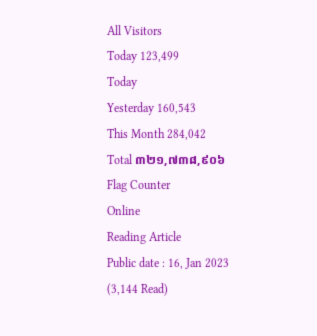All Visitors
Today 123,499
Today
Yesterday 160,543
This Month 284,042
Total ៣២១,៧៣៨,៩០៦
Flag Counter
Online
Reading Article
Public date : 16, Jan 2023 (3,144 Read)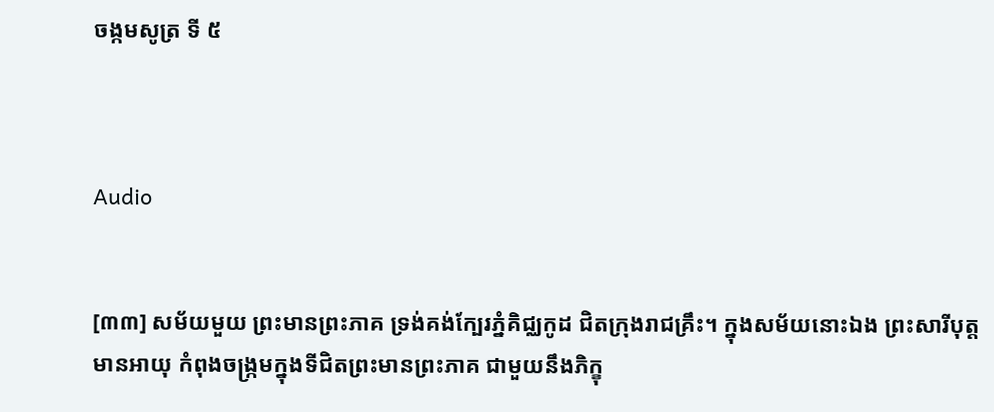ចង្កមសូត្រ ទី ៥



Audio


[៣៣] សម័យមួយ ព្រះមានព្រះភាគ ទ្រង់គង់ក្បែរភ្នំគិជ្ឈកូដ ជិតក្រុងរាជគ្រឹះ។ ក្នុងសម័យនោះឯង ព្រះសារីបុត្តមានអាយុ កំពុងចង្ក្រមក្នុងទីជិតព្រះមានព្រះភាគ ជាមួយនឹងភិក្ខុ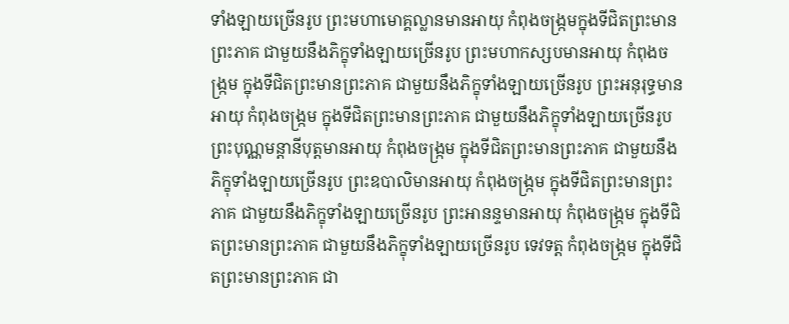ទាំងឡាយច្រើនរូប ព្រះមហាមោគ្គល្លានមានអាយុ កំពុងចង្ក្រមក្នុងទីជិតព្រះមានព្រះភាគ ជាមួយនឹងភិក្ខុទាំងឡាយច្រើនរូប ព្រះមហាកស្សបមានអាយុ កំពុងចង្ក្រម ក្នុងទីជិតព្រះមានព្រះភាគ ជាមួយនឹងភិក្ខុទាំងឡាយច្រើនរូប ព្រះអនុរុទ្ធមានអាយុ កំពុងចង្ក្រម ក្នុងទីជិតព្រះមានព្រះភាគ ជាមួយនឹងភិក្ខុទាំងឡាយច្រើនរូប ព្រះបុណ្ណមន្តានីបុត្តមានអាយុ កំពុងចង្ក្រម ក្នុងទីជិតព្រះមានព្រះភាគ ជាមួយនឹងភិក្ខុទាំងឡាយច្រើនរូប ព្រះឧបាលិមានអាយុ កំពុងចង្ក្រម ក្នុងទីជិតព្រះមានព្រះភាគ ជាមួយនឹងភិក្ខុទាំងឡាយច្រើនរូប ព្រះអានន្ទមានអាយុ កំពុងចង្ក្រម ក្នុងទីជិតព្រះមានព្រះភាគ ជាមួយនឹងភិក្ខុទាំងឡាយច្រើនរូប ទេវទត្ត កំពុងចង្ក្រម ក្នុងទីជិតព្រះមានព្រះភាគ ជា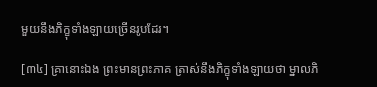មួយនឹងភិក្ខុទាំងឡាយច្រើនរូបដែរ។

[៣៤] គ្រានោះឯង ព្រះមានព្រះភាគ ត្រាស់នឹងភិក្ខុទាំងឡាយថា ម្នាលភិ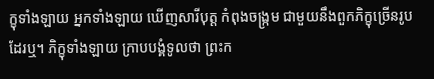ក្ខុទាំងឡាយ អ្នកទាំងឡាយ ឃើញសារីបុត្ត កំពុងចង្ក្រម ជាមួយនឹងពួកភិក្ខុច្រើនរូប ដែរឬ។ ភិក្ខុទាំងឡាយ ក្រាបបង្គំទូលថា ព្រះក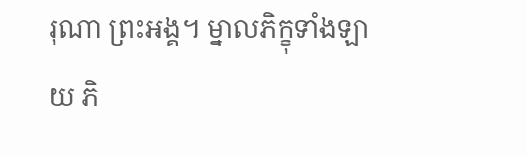រុណា ព្រះអង្គ។ ម្នាលភិក្ខុទាំងឡាយ ភិ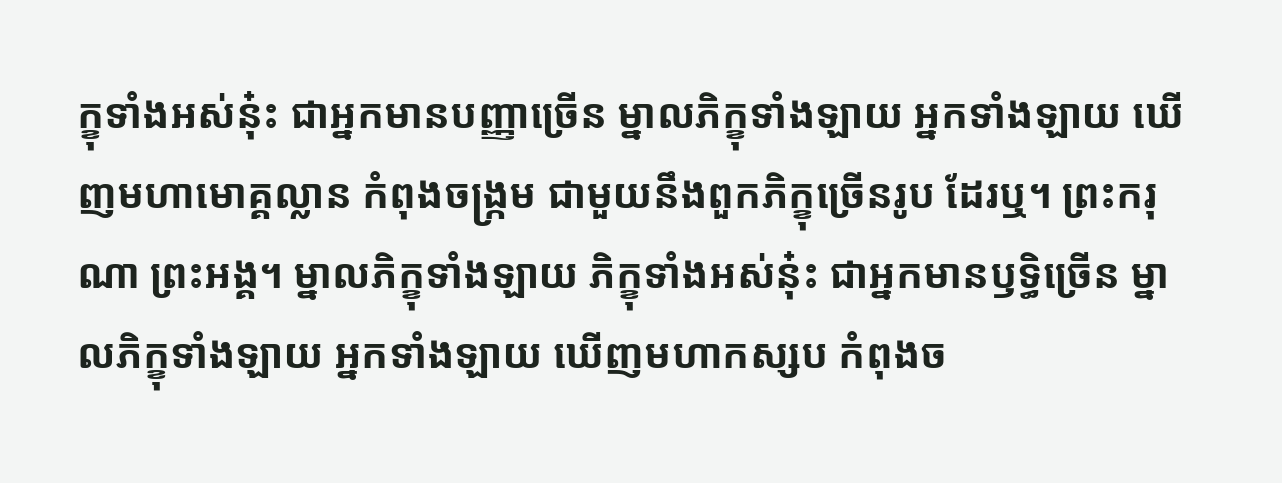ក្ខុទាំងអស់នុ៎ះ ជាអ្នកមានបញ្ញាច្រើន ម្នាលភិក្ខុទាំងឡាយ អ្នកទាំងឡាយ ឃើញមហាមោគ្គល្លាន កំពុងចង្ក្រម ជាមួយនឹងពួកភិក្ខុច្រើនរូប ដែរឬ។ ព្រះករុណា ព្រះអង្គ។ ម្នាលភិក្ខុទាំងឡាយ ភិក្ខុទាំងអស់នុ៎ះ ជាអ្នកមានឫទ្ធិច្រើន ម្នាលភិក្ខុទាំងឡាយ អ្នកទាំងឡាយ ឃើញមហាកស្សប កំពុងច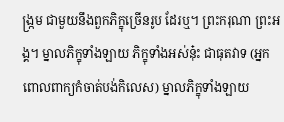ង្ក្រម ជាមួយនឹងពួកភិក្ខុច្រើនរូប ដែរឬ។ ព្រះករុណា ព្រះអង្គ។ ម្នាលភិក្ខុទាំងឡាយ ភិក្ខុទាំងអស់នុ៎ះ ជាធុតវាទ (អ្នកពោលពាក្យកំចាត់បង់កិលេស) ម្នាលភិក្ខុទាំងឡាយ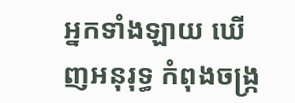អ្នកទាំងឡាយ ឃើញអនុរុទ្ធ កំពុងចង្ក្រ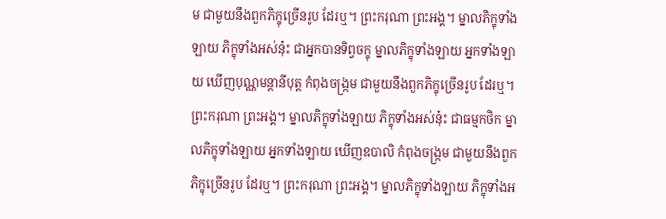ម ជាមួយនឹងពួកភិក្ខុច្រើនរូប ដែរឬ។ ព្រះករុណា ព្រះអង្គ។ ម្នាលភិក្ខុទាំងឡាយ ភិក្ខុទាំងអស់នុ៎ះ ជាអ្នកបានទិព្វចក្ខុ ម្នាលភិក្ខុទាំងឡាយ អ្នកទាំងឡាយ ឃើញបុណ្ណមន្តានីបុត្ត កំពុងចង្ក្រម ជាមួយនឹងពួកភិក្ខុច្រើនរូប ដែរឬ។ ព្រះករុណា ព្រះអង្គ។ ម្នាលភិក្ខុទាំងឡាយ ភិក្ខុទាំងអស់នុ៎ះ ជាធម្មកថិក ម្នាលភិក្ខុទាំងឡាយ អ្នកទាំងឡាយ ឃើញឧបាលិ កំពុងចង្ក្រម ជាមួយនឹងពួកភិក្ខុច្រើនរូប ដែរឬ។ ព្រះករុណា ព្រះអង្គ។ ម្នាលភិក្ខុទាំងឡាយ ភិក្ខុទាំងអ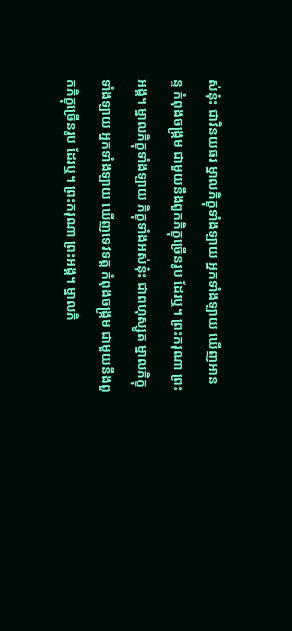ស់នុ៎ះ ជាវិនយធរ ម្នាលភិក្ខុទាំងឡាយ អ្នកទាំងឡាយ ឃើញអានន្ទ កំពុងចង្ក្រម ជាមួយនឹងពួកភិក្ខុច្រើនរូប ដែរឬ។ ព្រះករុណា ព្រះអង្គ។ ម្នាលភិក្ខុទាំងឡាយ ភិក្ខុទាំងអស់នុ៎ះ ជាពហុស្សូត ម្នាលភិក្ខុទាំងឡាយ អ្នកទាំងឡាយ ឃើញទេវទត្ត កំពុងចង្ក្រម ជាមួយនឹងពួកភិក្ខុច្រើនរូប ដែរឬ។ ព្រះករុណា ព្រះអង្គ។ ម្នាលភិ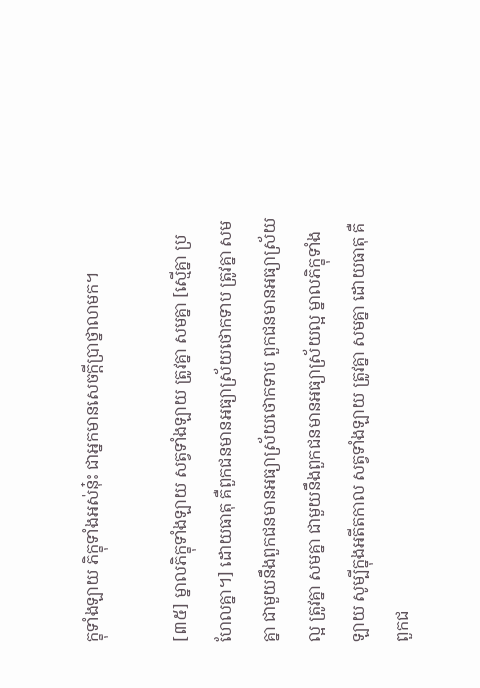ក្ខុទាំងឡាយ ភិក្ខុទាំងអស់នុ៎ះ ជាអ្នកមានសេចក្តីប្រាថ្នាលាមក។

[៣៥] ម្នាលភិក្ខុទាំងឡាយ សត្វទាំងឡាយ ត្រូវគ្នា សមគ្នា [ស្មើគ្នា ប្រហែលគ្នា។] ដោយធាតុ គឺពួកជនមានអធ្យាស្រ័យថោកទាប ត្រូវគ្នា សមគ្នា ជាមួយនឹងពួកជនមានអធ្យាស្រ័យថោកទាប ពួកជនមានអធ្យាស្រ័យល្អ ត្រូវគ្នា សមគ្នា ជាមួយនឹងពួកជនមានអធ្យាស្រ័យល្អ ម្នាលភិក្ខុទាំងឡាយ សូម្បីក្នុងអតីតកាល សត្វទាំងឡាយ ត្រូវគ្នា សមគ្នា ដោយធាតុ គឺពួកជ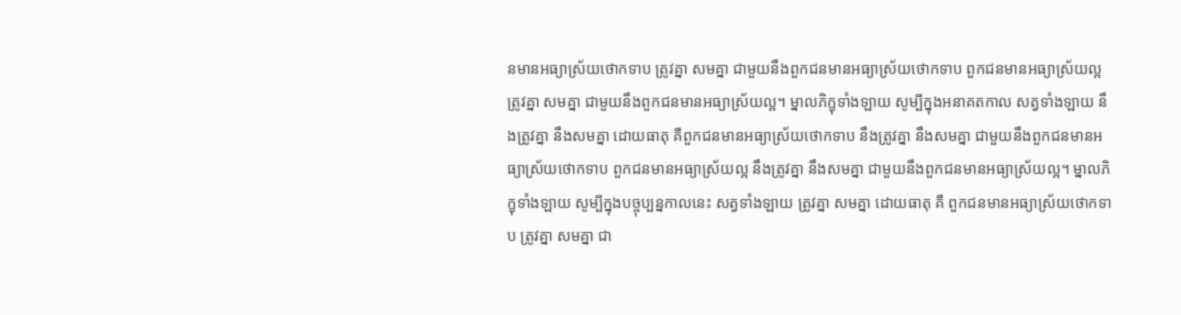នមានអធ្យាស្រ័យថោកទាប ត្រូវគ្នា សមគ្នា ជាមួយនឹងពួកជនមានអធ្យាស្រ័យថោកទាប ពួកជនមានអធ្យាស្រ័យល្អ ត្រូវគ្នា សមគ្នា ជាមួយនឹងពួកជនមានអធ្យាស្រ័យល្អ។ ម្នាលភិក្ខុទាំងឡាយ សូម្បីក្នុងអនាគតកាល សត្វទាំងឡាយ នឹងត្រូវគ្នា នឹងសមគ្នា ដោយធាតុ គឺពួកជនមានអធ្យាស្រ័យថោកទាប នឹងត្រូវគ្នា នឹងសមគ្នា ជាមួយនឹងពួកជនមានអធ្យាស្រ័យថោកទាប ពួកជនមានអធ្យាស្រ័យល្អ នឹងត្រូវគ្នា នឹងសមគ្នា ជាមួយនឹងពួកជនមានអធ្យាស្រ័យល្អ។ ម្នាលភិក្ខុទាំងឡាយ សូម្បីក្នុងបច្ចុប្បន្នកាលនេះ សត្វទាំងឡាយ ត្រូវគ្នា សមគ្នា ដោយធាតុ គឺ ពួកជនមានអធ្យាស្រ័យថោកទាប ត្រូវគ្នា សមគ្នា ជា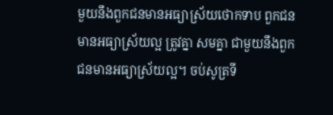មួយនឹងពួកជនមានអធ្យាស្រ័យថោកទាប ពួកជនមានអធ្យាស្រ័យល្អ ត្រូវគ្នា សមគ្នា ជាមួយនឹងពួកជនមានអធ្យាស្រ័យល្អ។ ចប់សូត្រទី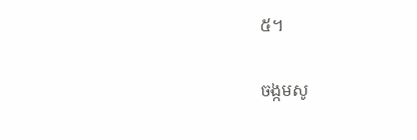៥។

ចង្កមសូ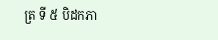ត្រ ទី ៥ បិដកភា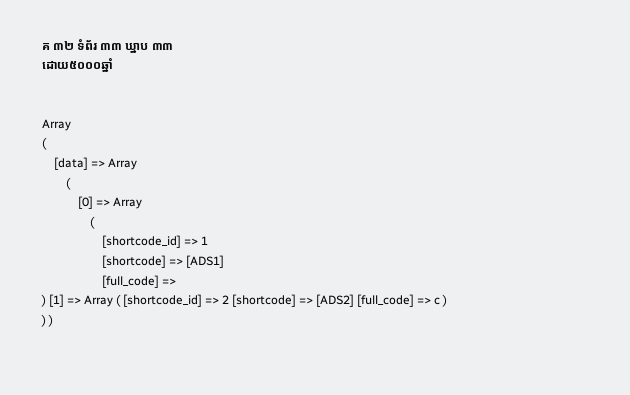គ ៣២ ទំព័រ ៣៣ ឃ្នាប ៣៣
ដោយ៥០០០ឆ្នាំ


Array
(
    [data] => Array
        (
            [0] => Array
                (
                    [shortcode_id] => 1
                    [shortcode] => [ADS1]
                    [full_code] =>
) [1] => Array ( [shortcode_id] => 2 [shortcode] => [ADS2] [full_code] => c ) ) )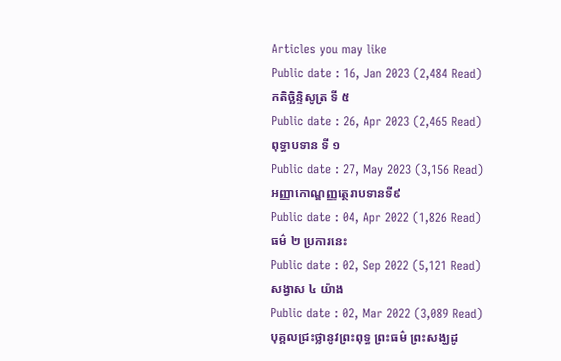Articles you may like
Public date : 16, Jan 2023 (2,484 Read)
កតិច្ឆិន្ទិសូត្រ ទី ៥
Public date : 26, Apr 2023 (2,465 Read)
ពុទ្ធាបទាន ទី ១
Public date : 27, May 2023 (3,156 Read)
អញ្ញាកោណ្ឌញ្ញត្ថេរាបទានទី៩
Public date : 04, Apr 2022 (1,826 Read)
ធម៌ ២ ប្រការនេះ
Public date : 02, Sep 2022 (5,121 Read)
សង្វាស ៤ យ៉ាង
Public date : 02, Mar 2022 (3,089 Read)
បុគ្គលជ្រះថ្លានូវព្រះពុទ្ធ ព្រះធម៌ ព្រះសង្ឃដូ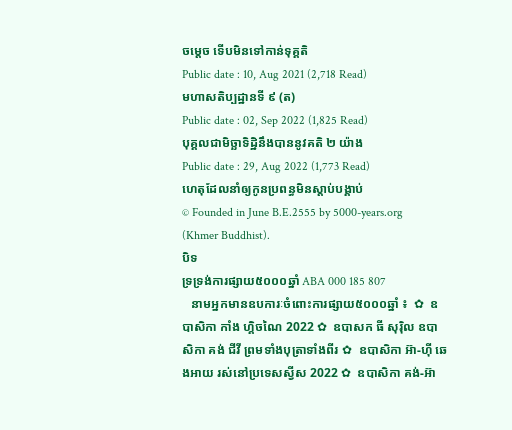ចម្ដេច ទើបមិនទៅកាន់ទុគ្គតិ
Public date : 10, Aug 2021 (2,718 Read)
មហាសតិប្បដ្ឋានទី ៩ (ត)
Public date : 02, Sep 2022 (1,825 Read)
បុគ្គលជាមិច្ឆាទិដ្ឋិនឹងបាននូវគតិ ២ យ៉ាង
Public date : 29, Aug 2022 (1,773 Read)
ហេតុដែលនាំឲ្យកូនប្រពន្ធមិនស្ដាប់បង្គាប់
© Founded in June B.E.2555 by 5000-years.org (Khmer Buddhist).
បិទ
ទ្រទ្រង់ការផ្សាយ៥០០០ឆ្នាំ ABA 000 185 807
   នាមអ្នកមានឧបការៈចំពោះការផ្សាយ៥០០០ឆ្នាំ ៖  ✿  ឧបាសិកា កាំង ហ្គិចណៃ 2022 ✿  ឧបាសក ធី សុរ៉ិល ឧបាសិកា គង់ ជីវី ព្រមទាំងបុត្រាទាំងពីរ ✿  ឧបាសិកា អ៊ា-ហុី ឆេងអាយ រស់នៅប្រទេសស្វីស 2022 ✿  ឧបាសិកា គង់-អ៊ា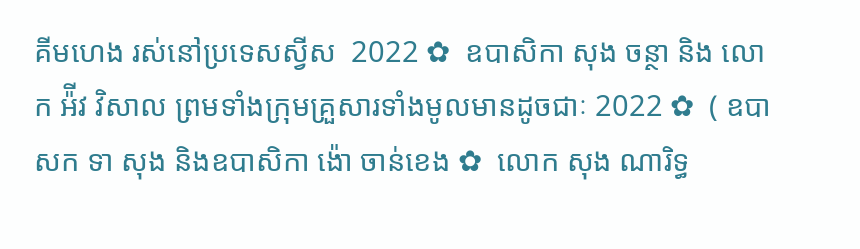គីមហេង រស់នៅប្រទេសស្វីស  2022 ✿  ឧបាសិកា សុង ចន្ថា និង លោក អ៉ីវ វិសាល ព្រមទាំងក្រុមគ្រួសារទាំងមូលមានដូចជាៈ 2022 ✿  ( ឧបាសក ទា សុង និងឧបាសិកា ង៉ោ ចាន់ខេង ✿  លោក សុង ណារិទ្ធ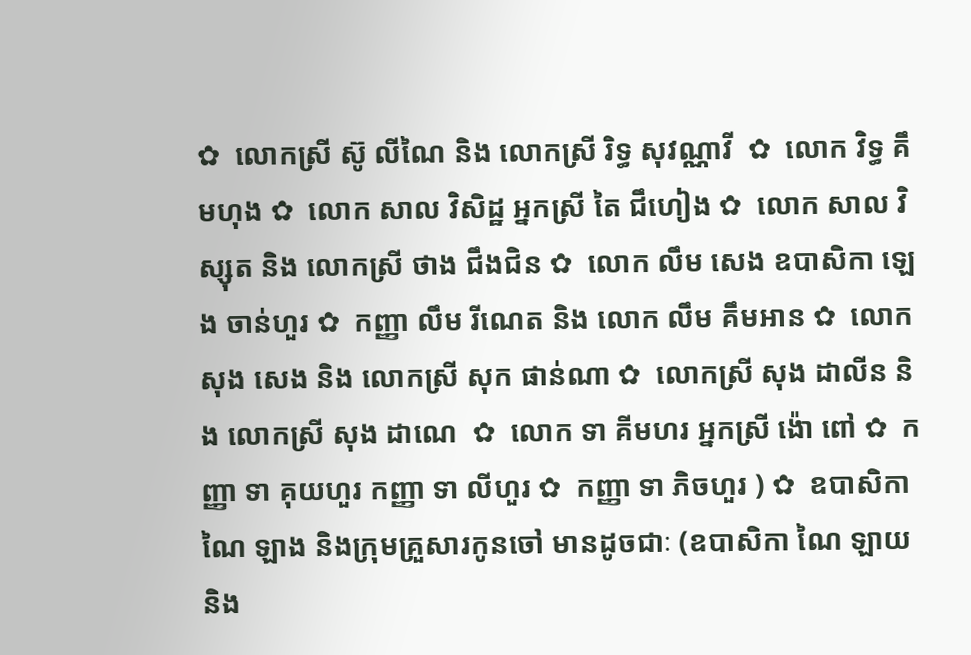✿  លោកស្រី ស៊ូ លីណៃ និង លោកស្រី រិទ្ធ សុវណ្ណាវី  ✿  លោក វិទ្ធ គឹមហុង ✿  លោក សាល វិសិដ្ឋ អ្នកស្រី តៃ ជឹហៀង ✿  លោក សាល វិស្សុត និង លោកស្រី ថាង ជឹងជិន ✿  លោក លឹម សេង ឧបាសិកា ឡេង ចាន់ហួរ ✿  កញ្ញា លឹម រីណេត និង លោក លឹម គឹមអាន ✿  លោក សុង សេង និង លោកស្រី សុក ផាន់ណា ✿  លោកស្រី សុង ដាលីន និង លោកស្រី សុង ដាណេ  ✿  លោក ទា គីមហរ អ្នកស្រី ង៉ោ ពៅ ✿  កញ្ញា ទា គុយហួរ កញ្ញា ទា លីហួរ ✿  កញ្ញា ទា ភិចហួរ ) ✿  ឧបាសិកា ណៃ ឡាង និងក្រុមគ្រួសារកូនចៅ មានដូចជាៈ (ឧបាសិកា ណៃ ឡាយ និង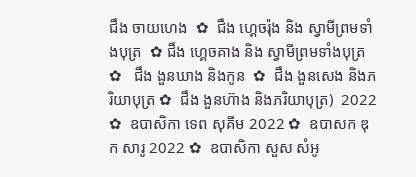ជឹង ចាយហេង  ✿  ជឹង ហ្គេចរ៉ុង និង ស្វាមីព្រមទាំងបុត្រ  ✿ ជឹង ហ្គេចគាង និង ស្វាមីព្រមទាំងបុត្រ ✿   ជឹង ងួនឃាង និងកូន  ✿  ជឹង ងួនសេង និងភរិយាបុត្រ ✿  ជឹង ងួនហ៊ាង និងភរិយាបុត្រ)  2022 ✿  ឧបាសិកា ទេព សុគីម 2022 ✿  ឧបាសក ឌុក សារូ 2022 ✿  ឧបាសិកា សួស សំអូ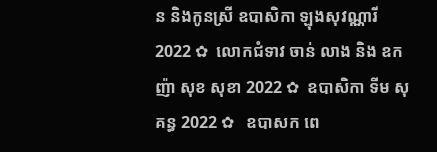ន និងកូនស្រី ឧបាសិកា ឡុងសុវណ្ណារី 2022 ✿  លោកជំទាវ ចាន់ លាង និង ឧកញ៉ា សុខ សុខា 2022 ✿  ឧបាសិកា ទីម សុគន្ធ 2022 ✿   ឧបាសក ពេ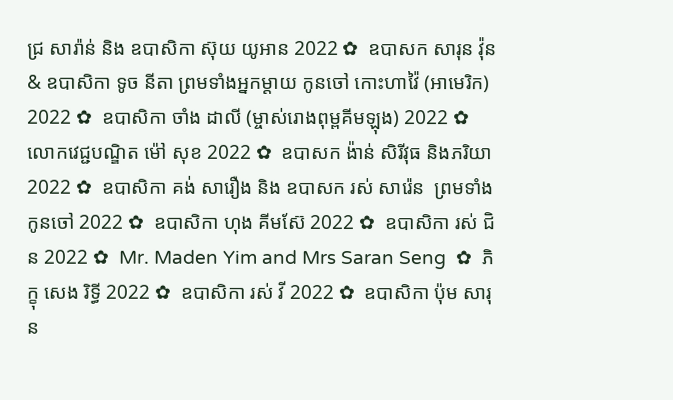ជ្រ សារ៉ាន់ និង ឧបាសិកា ស៊ុយ យូអាន 2022 ✿  ឧបាសក សារុន វ៉ុន & ឧបាសិកា ទូច នីតា ព្រមទាំងអ្នកម្តាយ កូនចៅ កោះហាវ៉ៃ (អាមេរិក) 2022 ✿  ឧបាសិកា ចាំង ដាលី (ម្ចាស់រោងពុម្ពគីមឡុង) 2022 ✿  លោកវេជ្ជបណ្ឌិត ម៉ៅ សុខ 2022 ✿  ឧបាសក ង៉ាន់ សិរីវុធ និងភរិយា 2022 ✿  ឧបាសិកា គង់ សារឿង និង ឧបាសក រស់ សារ៉េន  ព្រមទាំងកូនចៅ 2022 ✿  ឧបាសិកា ហុង គីមស៊ែ 2022 ✿  ឧបាសិកា រស់ ជិន 2022 ✿  Mr. Maden Yim and Mrs Saran Seng  ✿  ភិក្ខុ សេង រិទ្ធី 2022 ✿  ឧបាសិកា រស់ វី 2022 ✿  ឧបាសិកា ប៉ុម សារុន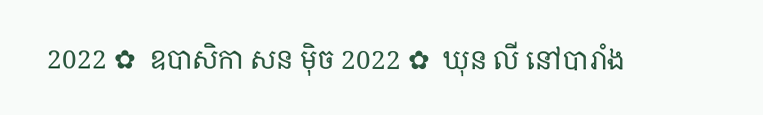2022 ✿  ឧបាសិកា សន ម៉ិច 2022 ✿  ឃុន លី នៅបារាំង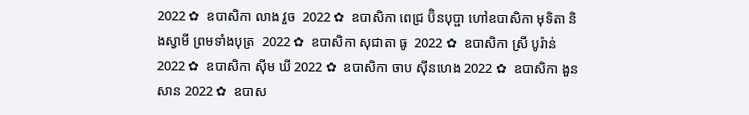2022 ✿  ឧបាសិកា លាង វួច  2022 ✿  ឧបាសិកា ពេជ្រ ប៊ិនបុប្ផា ហៅឧបាសិកា មុទិតា និងស្វាមី ព្រមទាំងបុត្រ  2022 ✿  ឧបាសិកា សុជាតា ធូ  2022 ✿  ឧបាសិកា ស្រី បូរ៉ាន់ 2022 ✿  ឧបាសិកា ស៊ីម ឃី 2022 ✿  ឧបាសិកា ចាប ស៊ីនហេង 2022 ✿  ឧបាសិកា ងួន សាន 2022 ✿  ឧបាស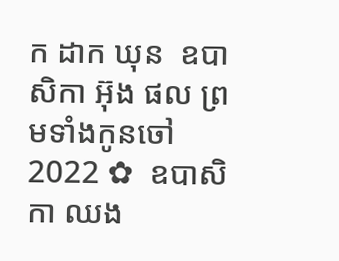ក ដាក ឃុន  ឧបាសិកា អ៊ុង ផល ព្រមទាំងកូនចៅ 2022 ✿  ឧបាសិកា ឈង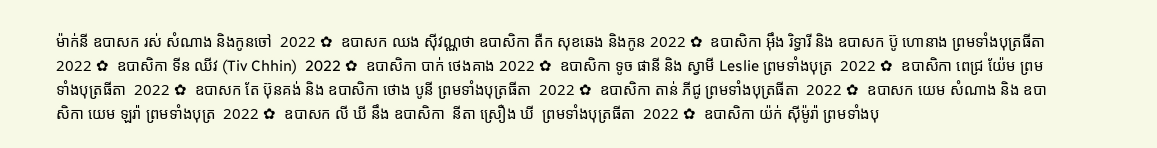ម៉ាក់នី ឧបាសក រស់ សំណាង និងកូនចៅ  2022 ✿  ឧបាសក ឈង សុីវណ្ណថា ឧបាសិកា តឺក សុខឆេង និងកូន 2022 ✿  ឧបាសិកា អុឹង រិទ្ធារី និង ឧបាសក ប៊ូ ហោនាង ព្រមទាំងបុត្រធីតា  2022 ✿  ឧបាសិកា ទីន ឈីវ (Tiv Chhin)  2022 ✿  ឧបាសិកា បាក់ ថេងគាង 2022 ✿  ឧបាសិកា ទូច ផានី និង ស្វាមី Leslie ព្រមទាំងបុត្រ  2022 ✿  ឧបាសិកា ពេជ្រ យ៉ែម ព្រមទាំងបុត្រធីតា  2022 ✿  ឧបាសក តែ ប៊ុនគង់ និង ឧបាសិកា ថោង បូនី ព្រមទាំងបុត្រធីតា  2022 ✿  ឧបាសិកា តាន់ ភីជូ ព្រមទាំងបុត្រធីតា  2022 ✿  ឧបាសក យេម សំណាង និង ឧបាសិកា យេម ឡរ៉ា ព្រមទាំងបុត្រ  2022 ✿  ឧបាសក លី ឃី នឹង ឧបាសិកា  នីតា ស្រឿង ឃី  ព្រមទាំងបុត្រធីតា  2022 ✿  ឧបាសិកា យ៉ក់ សុីម៉ូរ៉ា ព្រមទាំងបុ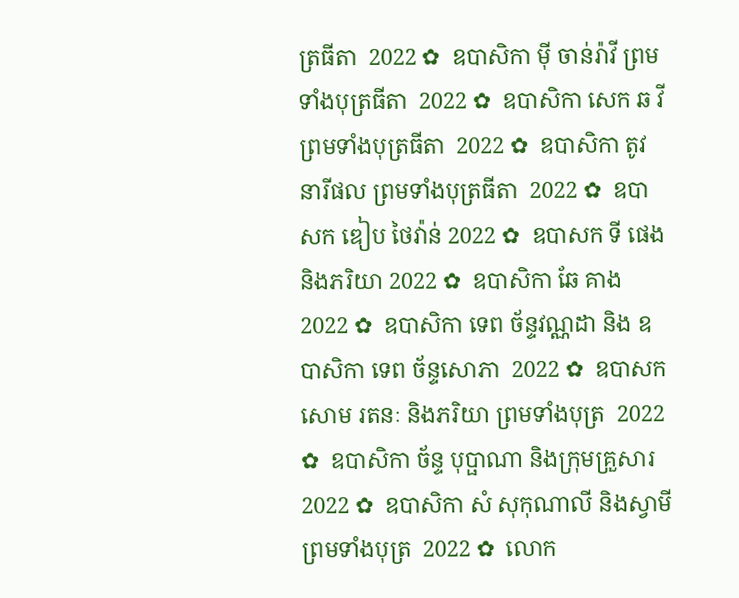ត្រធីតា  2022 ✿  ឧបាសិកា មុី ចាន់រ៉ាវី ព្រមទាំងបុត្រធីតា  2022 ✿  ឧបាសិកា សេក ឆ វី ព្រមទាំងបុត្រធីតា  2022 ✿  ឧបាសិកា តូវ នារីផល ព្រមទាំងបុត្រធីតា  2022 ✿  ឧបាសក ឌៀប ថៃវ៉ាន់ 2022 ✿  ឧបាសក ទី ផេង និងភរិយា 2022 ✿  ឧបាសិកា ឆែ គាង 2022 ✿  ឧបាសិកា ទេព ច័ន្ទវណ្ណដា និង ឧបាសិកា ទេព ច័ន្ទសោភា  2022 ✿  ឧបាសក សោម រតនៈ និងភរិយា ព្រមទាំងបុត្រ  2022 ✿  ឧបាសិកា ច័ន្ទ បុប្ផាណា និងក្រុមគ្រួសារ 2022 ✿  ឧបាសិកា សំ សុកុណាលី និងស្វាមី ព្រមទាំងបុត្រ  2022 ✿  លោក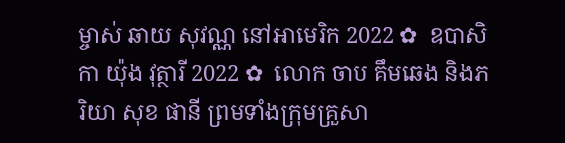ម្ចាស់ ឆាយ សុវណ្ណ នៅអាមេរិក 2022 ✿  ឧបាសិកា យ៉ុង វុត្ថារី 2022 ✿  លោក ចាប គឹមឆេង និងភរិយា សុខ ផានី ព្រមទាំងក្រុមគ្រួសា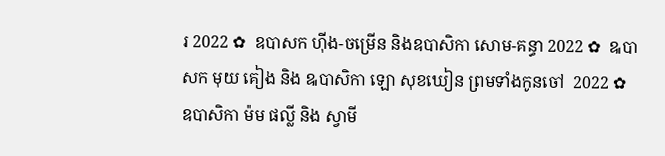រ 2022 ✿  ឧបាសក ហ៊ីង-ចម្រើន និងឧបាសិកា សោម-គន្ធា 2022 ✿  ឩបាសក មុយ គៀង និង ឩបាសិកា ឡោ សុខឃៀន ព្រមទាំងកូនចៅ  2022 ✿  ឧបាសិកា ម៉ម ផល្លី និង ស្វាមី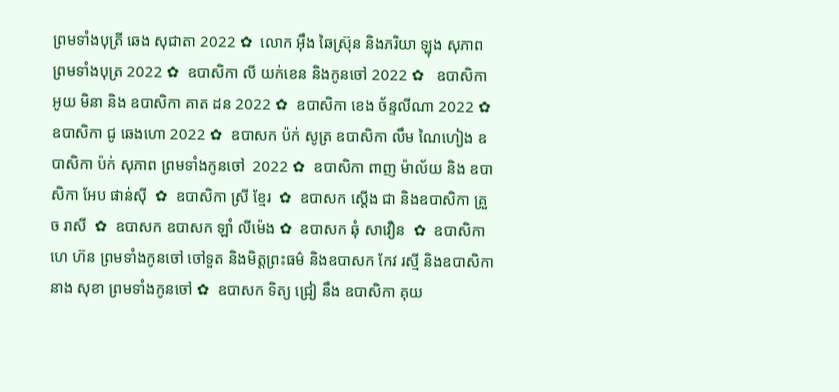ព្រមទាំងបុត្រី ឆេង សុជាតា 2022 ✿  លោក អ៊ឹង ឆៃស្រ៊ុន និងភរិយា ឡុង សុភាព ព្រមទាំងបុត្រ 2022 ✿  ឧបាសិកា លី យក់ខេន និងកូនចៅ 2022 ✿   ឧបាសិកា អូយ មិនា និង ឧបាសិកា គាត ដន 2022 ✿  ឧបាសិកា ខេង ច័ន្ទលីណា 2022 ✿  ឧបាសិកា ជូ ឆេងហោ 2022 ✿  ឧបាសក ប៉ក់ សូត្រ ឧបាសិកា លឹម ណៃហៀង ឧបាសិកា ប៉ក់ សុភាព ព្រមទាំងកូនចៅ  2022 ✿  ឧបាសិកា ពាញ ម៉ាល័យ និង ឧបាសិកា អែប ផាន់ស៊ី  ✿  ឧបាសិកា ស្រី ខ្មែរ  ✿  ឧបាសក ស្តើង ជា និងឧបាសិកា គ្រួច រាសី  ✿  ឧបាសក ឧបាសក ឡាំ លីម៉េង ✿  ឧបាសក ឆុំ សាវឿន  ✿  ឧបាសិកា ហេ ហ៊ន ព្រមទាំងកូនចៅ ចៅទួត និងមិត្តព្រះធម៌ និងឧបាសក កែវ រស្មី និងឧបាសិកា នាង សុខា ព្រមទាំងកូនចៅ ✿  ឧបាសក ទិត្យ ជ្រៀ នឹង ឧបាសិកា គុយ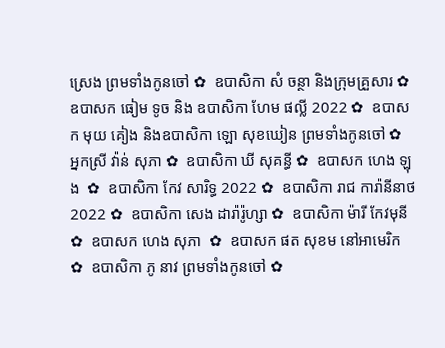ស្រេង ព្រមទាំងកូនចៅ ✿  ឧបាសិកា សំ ចន្ថា និងក្រុមគ្រួសារ ✿  ឧបាសក ធៀម ទូច និង ឧបាសិកា ហែម ផល្លី 2022 ✿  ឧបាសក មុយ គៀង និងឧបាសិកា ឡោ សុខឃៀន ព្រមទាំងកូនចៅ ✿  អ្នកស្រី វ៉ាន់ សុភា ✿  ឧបាសិកា ឃី សុគន្ធី ✿  ឧបាសក ហេង ឡុង  ✿  ឧបាសិកា កែវ សារិទ្ធ 2022 ✿  ឧបាសិកា រាជ ការ៉ានីនាថ 2022 ✿  ឧបាសិកា សេង ដារ៉ារ៉ូហ្សា ✿  ឧបាសិកា ម៉ារី កែវមុនី ✿  ឧបាសក ហេង សុភា  ✿  ឧបាសក ផត សុខម នៅអាមេរិក  ✿  ឧបាសិកា ភូ នាវ ព្រមទាំងកូនចៅ ✿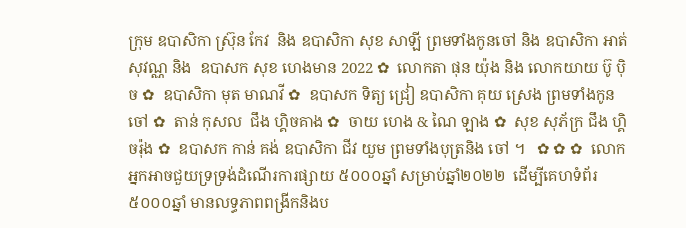ក្រុម ឧបាសិកា ស្រ៊ុន កែវ  និង ឧបាសិកា សុខ សាឡី ព្រមទាំងកូនចៅ និង ឧបាសិកា អាត់ សុវណ្ណ និង  ឧបាសក សុខ ហេងមាន 2022 ✿  លោកតា ផុន យ៉ុង និង លោកយាយ ប៊ូ ប៉ិច ✿  ឧបាសិកា មុត មាណវី ✿  ឧបាសក ទិត្យ ជ្រៀ ឧបាសិកា គុយ ស្រេង ព្រមទាំងកូនចៅ ✿  តាន់ កុសល  ជឹង ហ្គិចគាង ✿  ចាយ ហេង & ណៃ ឡាង ✿  សុខ សុភ័ក្រ ជឹង ហ្គិចរ៉ុង ✿  ឧបាសក កាន់ គង់ ឧបាសិកា ជីវ យួម ព្រមទាំងបុត្រនិង ចៅ ។   ✿ ✿ ✿  លោកអ្នកអាចជួយទ្រទ្រង់ដំណើរការផ្សាយ ៥០០០ឆ្នាំ សម្រាប់ឆ្នាំ២០២២  ដើម្បីគេហទំព័រ៥០០០ឆ្នាំ មានលទ្ធភាពពង្រីកនិងប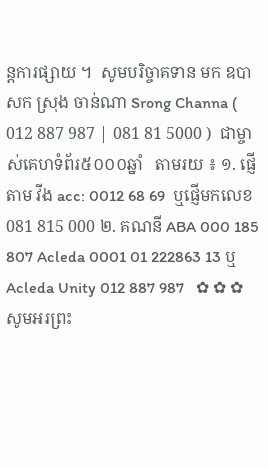ន្តការផ្សាយ ។  សូមបរិច្ចាគទាន មក ឧបាសក ស្រុង ចាន់ណា Srong Channa ( 012 887 987 | 081 81 5000 )  ជាម្ចាស់គេហទំព័រ៥០០០ឆ្នាំ   តាមរយ ៖ ១. ផ្ញើតាម វីង acc: 0012 68 69  ឬផ្ញើមកលេខ 081 815 000 ២. គណនី ABA 000 185 807 Acleda 0001 01 222863 13 ឬ Acleda Unity 012 887 987   ✿ ✿ ✿     សូមអរព្រះ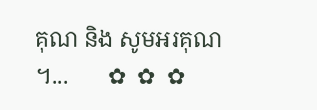គុណ និង សូមអរគុណ ។...       ✿  ✿  ✿